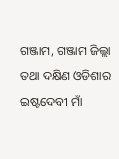ଗଞ୍ଜାମ, ଗଞ୍ଜାମ ଜିଲ୍ଲା ତଥା ଦକ୍ଷିଣ ଓଡିଶାର ଇଷ୍ଟଦେବୀ ମାଁ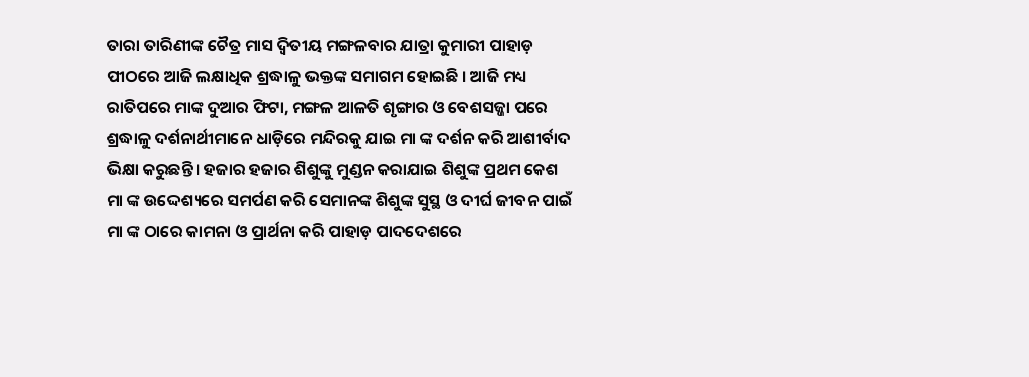ତାରା ତାରିଣୀଙ୍କ ଚୈତ୍ର ମାସ ଦ୍ଵିତୀୟ ମଙ୍ଗଳବାର ଯାତ୍ରା କୁମାରୀ ପାହାଡ଼ ପୀଠରେ ଆଜି ଲକ୍ଷାଧିକ ଶ୍ରଦ୍ଧାଳୁ ଭକ୍ତଙ୍କ ସମାଗମ ହୋଇଛି । ଆଜି ମଧ୍ୟ ରାତିପରେ ମାଙ୍କ ଦୁଆର ଫିଟା, ମଙ୍ଗଳ ଆଳତି ଶୃଙ୍ଗାର ଓ ବେଶସଜ୍ଜା ପରେ ଶ୍ରଦ୍ଧାଳୁ ଦର୍ଶନାର୍ଥୀମାନେ ଧାଡ଼ିରେ ମନ୍ଦିରକୁ ଯାଇ ମା ଙ୍କ ଦର୍ଶନ କରି ଆଶୀର୍ବାଦ ଭିକ୍ଷା କରୁଛନ୍ତି । ହଜାର ହଜାର ଶିଶୁଙ୍କୁ ମୁଣ୍ଡନ କରାଯାଇ ଶିଶୁଙ୍କ ପ୍ରଥମ କେଶ ମା ଙ୍କ ଉଦ୍ଦେଶ୍ୟରେ ସମର୍ପଣ କରି ସେମାନଙ୍କ ଶିଶୁଙ୍କ ସୁସ୍ଥ ଓ ଦୀର୍ଘ ଜୀବନ ପାଇଁ ମା ଙ୍କ ଠାରେ କାମନା ଓ ପ୍ରାର୍ଥନା କରି ପାହାଡ଼ ପାଦଦେଶରେ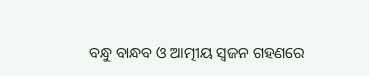ବନ୍ଧୁ ବାନ୍ଧବ ଓ ଆତ୍ମୀୟ ସ୍ଵଜନ ଗହଣରେ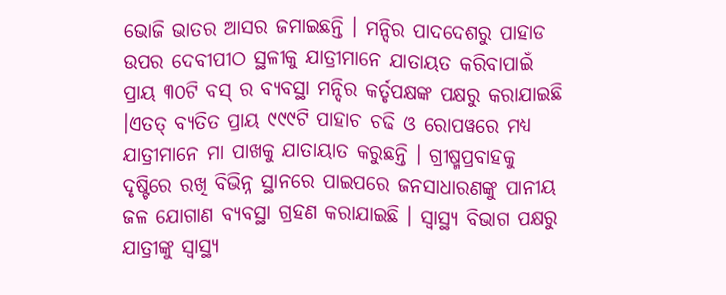ଭୋଜି ଭାତର ଆସର ଜମାଇଛନ୍ତି । ମନ୍ଦିର ପାଦଦେଶରୁ ପାହାଡ ଉପର ଦେବୀପୀଠ ସ୍ଥଳୀକୁ ଯାତ୍ରୀମାନେ ଯାତାୟତ କରିବାପାଇଁ ପ୍ରାୟ ୩୦ଟି ବସ୍ ର ବ୍ୟବସ୍ଥା ମନ୍ଦିର କର୍ତୃପକ୍ଷଙ୍କ ପକ୍ଷରୁ କରାଯାଇଛି ।ଏତତ୍ ବ୍ୟତିତ ପ୍ରାୟ ୯୯୯ଟି ପାହାଚ ଚଢି ଓ ରୋପୱରେ ମଧ୍ୟ ଯାତ୍ରୀମାନେ ମା ପାଖକୁ ଯାତାୟାତ କରୁଛନ୍ତି । ଗ୍ରୀଷ୍ମପ୍ରବାହକୁ ଦୃଷ୍ଟିରେ ରଖି ବିଭିନ୍ନ ସ୍ଥାନରେ ପାଇପରେ ଜନସାଧାରଣଙ୍କୁ ପାନୀୟ ଜଳ ଯୋଗାଣ ବ୍ୟବସ୍ଥା ଗ୍ରହଣ କରାଯାଇଛି । ସ୍ଵାସ୍ଥ୍ୟ ବିଭାଗ ପକ୍ଷରୁ ଯାତ୍ରୀଙ୍କୁ ସ୍ଵାସ୍ଥ୍ୟ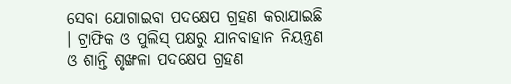ସେବା ଯୋଗାଇବା ପଦକ୍ଷେପ ଗ୍ରହଣ କରାଯାଇଛି । ଟ୍ରାଫିକ ଓ ପୁଲିସ୍ ପକ୍ଷରୁ ଯାନବାହାନ ନିୟନ୍ତ୍ରଣ ଓ ଶାନ୍ତି ଶୃଙ୍ଖଳା ପଦକ୍ଷେପ ଗ୍ରହଣ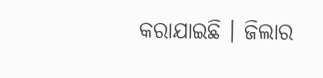କରାଯାଇଛି । ଜିଲାର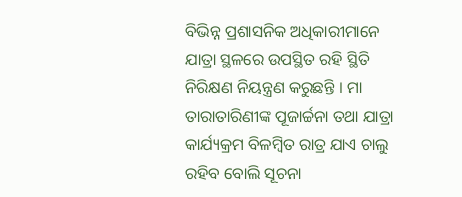ବିଭିନ୍ନ ପ୍ରଶାସନିକ ଅଧିକାରୀମାନେ ଯାତ୍ରା ସ୍ଥଳରେ ଉପସ୍ଥିତ ରହି ସ୍ଥିତି ନିରିକ୍ଷଣ ନିୟନ୍ତ୍ରଣ କରୁଛନ୍ତି । ମା ତାରାତାରିଣୀଙ୍କ ପୂଜାର୍ଚ୍ଚନା ତଥା ଯାତ୍ରା କାର୍ଯ୍ୟକ୍ରମ ବିଳମ୍ବିତ ରାତ୍ର ଯାଏ ଚାଲୁ ରହିବ ବୋଲି ସୂଚନା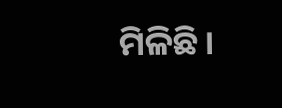ମିଳିଛି।